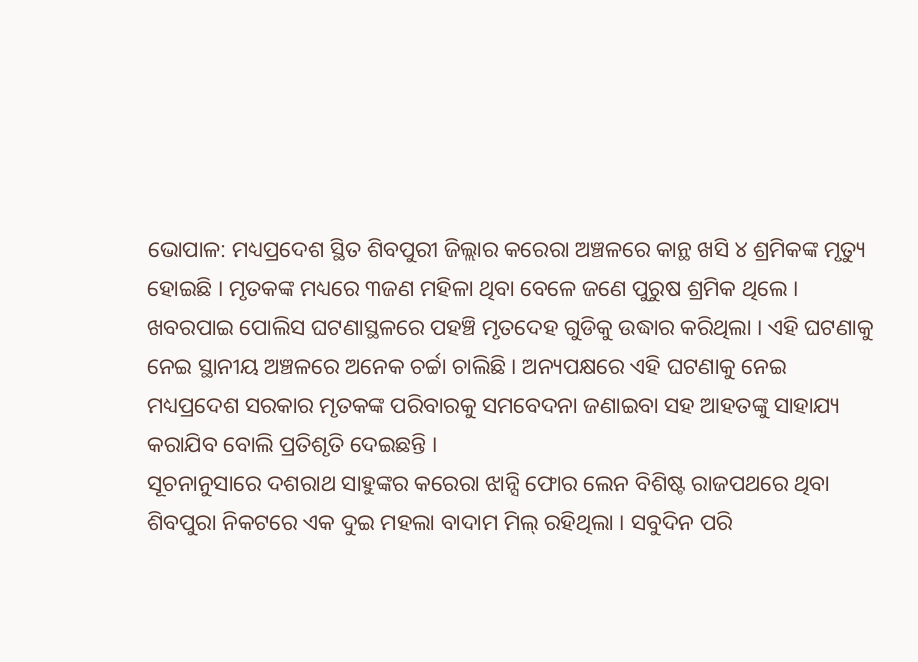ଭୋପାଳ: ମଧ୍ୟପ୍ରଦେଶ ସ୍ଥିତ ଶିବପୁରୀ ଜିଲ୍ଲାର କରେରା ଅଞ୍ଚଳରେ କାନ୍ଥ ଖସି ୪ ଶ୍ରମିକଙ୍କ ମୃତ୍ୟୁ ହୋଇଛି । ମୃତକଙ୍କ ମଧ୍ୟରେ ୩ଜଣ ମହିଳା ଥିବା ବେଳେ ଜଣେ ପୁରୁଷ ଶ୍ରମିକ ଥିଲେ । ଖବରପାଇ ପୋଲିସ ଘଟଣାସ୍ଥଳରେ ପହଞ୍ଚି ମୃତଦେହ ଗୁଡିକୁ ଉଦ୍ଧାର କରିଥିଲା । ଏହି ଘଟଣାକୁ ନେଇ ସ୍ଥାନୀୟ ଅଞ୍ଚଳରେ ଅନେକ ଚର୍ଚ୍ଚା ଚାଲିଛି । ଅନ୍ୟପକ୍ଷରେ ଏହି ଘଟଣାକୁ ନେଇ ମଧ୍ୟପ୍ରଦେଶ ସରକାର ମୃତକଙ୍କ ପରିବାରକୁ ସମବେଦନା ଜଣାଇବା ସହ ଆହତଙ୍କୁ ସାହାଯ୍ୟ କରାଯିବ ବୋଲି ପ୍ରତିଶୃତି ଦେଇଛନ୍ତି ।
ସୂଚନାନୁସାରେ ଦଶରାଥ ସାହୁଙ୍କର କରେରା ଝାନ୍ସି ଫୋର ଲେନ ବିଶିଷ୍ଟ ରାଜପଥରେ ଥିବା ଶିବପୁରା ନିକଟରେ ଏକ ଦୁଇ ମହଲା ବାଦାମ ମିଲ୍ ରହିଥିଲା । ସବୁଦିନ ପରି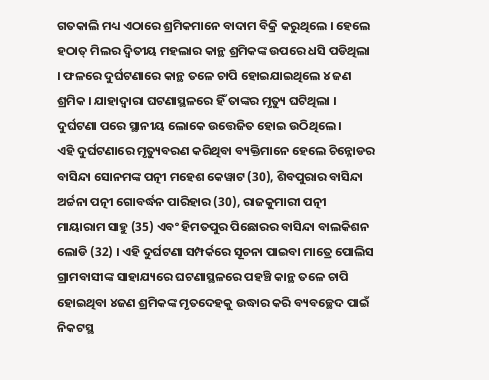ଗତକାଲି ମଧ୍ୟ ଏଠାରେ ଶ୍ରମିକମାନେ ବାଦାମ ବିକ୍ରି କରୁଥିଲେ । ହେଲେ ହଠାତ୍ ମିଲର ଦ୍ୱିତୀୟ ମହଲାର କାନ୍ଥ ଶ୍ରମିକଙ୍କ ଉପରେ ଧସି ପଡିଥିଲା । ଫଳରେ ଦୁର୍ଘଟଣାରେ କାନ୍ଥ ତଳେ ଚାପି ହୋଇଯାଇଥିଲେ ୪ ଜଣ ଶ୍ରମିକ । ଯାହାଦ୍ବାରା ଘଟଣାସ୍ଥଳରେ ହିଁ ତାଙ୍କର ମୃତ୍ୟୁ ଘଟିଥିଲା । ଦୁର୍ଘଟଣା ପରେ ସ୍ଥାନୀୟ ଲୋକେ ଉତ୍ତେଜିତ ହୋଇ ଉଠିଥିଲେ ।
ଏହି ଦୁର୍ଘଟଣାରେ ମୃତ୍ୟୁବରଣ କରିଥିବା ବ୍ୟକ୍ତିମାନେ ହେଲେ ଚିନ୍ନୋଡର ବାସିନ୍ଦା ସୋନମଙ୍କ ପତ୍ନୀ ମହେଶ କେୱାଟ (30), ଶିବପୁରାର ବାସିନ୍ଦା ଅର୍ଚ୍ଚନା ପତ୍ନୀ ଗୋବର୍ଦ୍ଧନ ପାରିହାର (30), ରାଜକୁମାରୀ ପତ୍ନୀ ମାୟାରାମ ସାହୁ (35) ଏବଂ ହିମତପୁର ପିଛୋରର ବାସିନ୍ଦା ବାଲକିଶନ ଲୋଡି (32) । ଏହି ଦୁର୍ଘଟଣା ସମ୍ପର୍କରେ ସୂଚନା ପାଇବା ମାତ୍ରେ ପୋଲିସ ଗ୍ରାମବାସୀଙ୍କ ସାହାଯ୍ୟରେ ଘଟଣାସ୍ଥଳରେ ପହଞ୍ଚି କାନ୍ଥ ତଳେ ଚାପି ହୋଇଥିବା ୪ଜଣ ଶ୍ରମିକଙ୍କ ମୃତଦେହକୁ ଉଦ୍ଧାର କରି ବ୍ୟବଚ୍ଛେଦ ପାଇଁ ନିକଟସ୍ଥ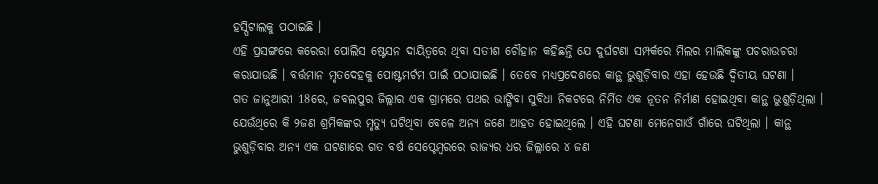ହସ୍ପିଟାଲକୁ ପଠାଇଛି ।
ଏହି ପ୍ରସଙ୍ଗରେ କରେରା ପୋଲିସ ଷ୍ଟେସନ ଦାୟିତ୍ୱରେ ଥିବା ସତୀଶ ଚୌହାନ କହିଛନ୍ତି ଯେ ଦୁର୍ଘଟଣା ସମ୍ପର୍କରେ ମିଲର ମାଲିକଙ୍କୁ ପଚରାଉଚରା କରାଯାଉଛି । ବର୍ତ୍ତମାନ ମୃତଦେହକୁ ପୋଷ୍ଟମର୍ଟମ ପାଇଁ ପଠାଯାଇଛି । ତେବେ ମଧ୍ୟପ୍ରଦେଶରେ କାନ୍ଥ ଭୁଶୁଡ଼ିବାର ଏହା ହେଉଛି ଦ୍ୱିତୀୟ ଘଟଣା ।
ଗତ ଜାନୁଆରୀ 18ରେ, ଜବଲପୁର ଜିଲ୍ଲାର ଏକ ଗ୍ରାମରେ ପଥର ଭାଙ୍ଗିବା ସୁବିଧା ନିକଟରେ ନିର୍ମିତ ଏକ ନୂତନ ନିର୍ମାଣ ହୋଇଥିବା କାନ୍ଥ ଭୁଶୁଡ଼ିଥିଲା । ଯେଉଁଥିରେ କି ୨ଜଣ ଶ୍ରମିକଙ୍କର ମୃତ୍ୟୁ ଘଟିଥିବା ବେଳେ ଅନ୍ୟ ଜଣେ ଆହତ ହୋଇଥିଲେ । ଏହି ଘଟଣା ମେନେଗାଓଁ ଗାଁରେ ଘଟିଥିଲା । କାନ୍ଥ ଭୁଶୁଡ଼ିବାର ଅନ୍ୟ ଏକ ଘଟଣାରେ ଗତ ବର୍ଷ ସେପ୍ଟେମ୍ବରରେ ରାଜ୍ୟର ଧର ଜିଲ୍ଲାରେ ୪ ଜଣ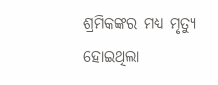ଶ୍ରମିକଙ୍କର ମଧ୍ୟ ମୃତ୍ୟୁ ହୋଇଥିଲା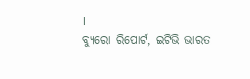।
ବ୍ୟୁରୋ ରିପୋର୍ଟ, ଇଟିଭି ଭାରତ